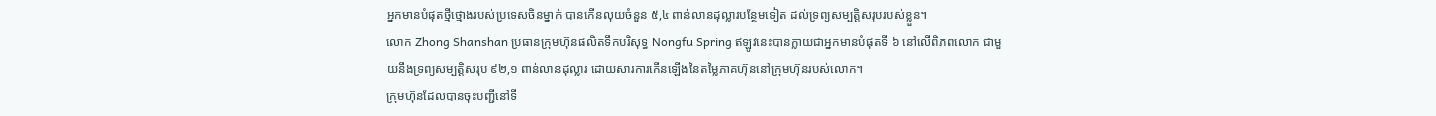អ្នកមានបំផុតថ្មីថ្មោងរបស់ប្រទេសចិនម្នាក់ បានកើនលុយចំនួន ៥,៤ ពាន់លានដុល្លារបន្ថែមទៀត ដល់ទ្រព្យសម្បត្តិសរុបរបស់ខ្លួន។
លោក Zhong Shanshan ប្រធានក្រុមហ៊ុនផលិតទឹកបរិសុទ្ធ Nongfu Spring ឥឡូវនេះបានក្លាយជាអ្នកមានបំផុតទី ៦ នៅលើពិភពលោក ជាមួយនឹងទ្រព្យសម្បត្តិសរុប ៩២,១ ពាន់លានដុល្លារ ដោយសារការកើនឡើងនៃតម្លៃភាគហ៊ុននៅក្រុមហ៊ុនរបស់លោក។
ក្រុមហ៊ុនដែលបានចុះបញ្ជីនៅទី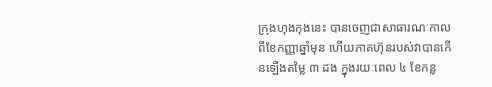ក្រុងហុងកុងនេះ បានចេញជាសាធារណៈកាលពីខែកញ្ញាឆ្នាំមុន ហើយភាគហ៊ុនរបស់វាបានកើនឡើងតម្លៃ ៣ ដង ក្នុងរយៈពេល ៤ ខែកន្ល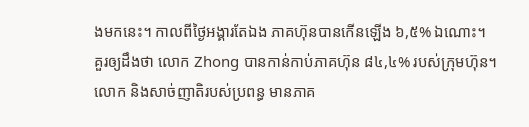ងមកនេះ។ កាលពីថ្ងៃអង្គារតែឯង ភាគហ៊ុនបានកើនឡើង ៦,៥% ឯណោះ។
គួរឲ្យដឹងថា លោក Zhong បានកាន់កាប់ភាគហ៊ុន ៨៤,៤% របស់ក្រុមហ៊ុន។ លោក និងសាច់ញាតិរបស់ប្រពន្ធ មានភាគ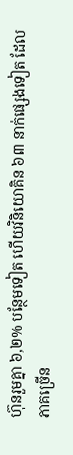ហ៊ុនរួមគ្នា ៦,២% បន្ថែមទៀត ហើយវិនិយោគិន ៦៣ នាក់ផ្សេងទៀត ដែលភាគច្រើន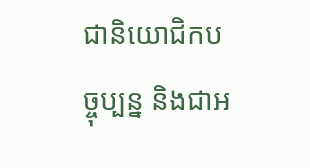ជានិយោជិកបច្ចុប្បន្ន និងជាអ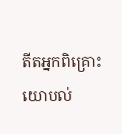តីតអ្នកពិគ្រោះយោបល់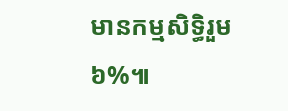មានកម្មសិទ្ធិរួម ៦%៕